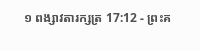១ ពង្សាវតារក្សត្រ 17:12 - ព្រះគ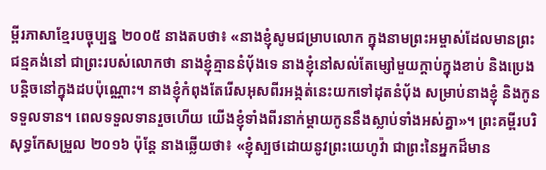ម្ពីរភាសាខ្មែរបច្ចុប្បន្ន ២០០៥ នាងតបថា៖ «នាងខ្ញុំសូមជម្រាបលោក ក្នុងនាមព្រះអម្ចាស់ដែលមានព្រះជន្មគង់នៅ ជាព្រះរបស់លោកថា នាងខ្ញុំគ្មាននំបុ័ងទេ នាងខ្ញុំនៅសល់តែម្សៅមួយក្ដាប់ក្នុងខាប់ និងប្រេងបន្តិចនៅក្នុងដបប៉ុណ្ណោះ។ នាងខ្ញុំកំពុងតែរើសអុសពីរអង្កត់នេះយកទៅដុតនំបុ័ង សម្រាប់នាងខ្ញុំ និងកូន ទទួលទាន។ ពេលទទួលទានរួចហើយ យើងខ្ញុំទាំងពីរនាក់ម្ដាយកូននឹងស្លាប់ទាំងអស់គ្នា»។ ព្រះគម្ពីរបរិសុទ្ធកែសម្រួល ២០១៦ ប៉ុន្តែ នាងឆ្លើយថា៖ «ខ្ញុំស្បថដោយនូវព្រះយេហូវ៉ា ជាព្រះនៃអ្នកដ៏មាន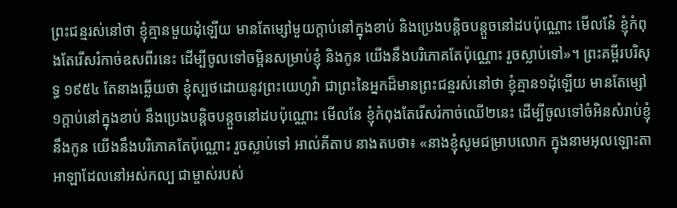ព្រះជន្មរស់នៅថា ខ្ញុំគ្មានមួយដុំឡើយ មានតែម្សៅមួយក្តាប់នៅក្នុងខាប់ និងប្រេងបន្តិចបន្តួចនៅដបប៉ុណ្ណោះ មើលនែ៎ ខ្ញុំកំពុងតែរើសរំកាច់ឧសពីរនេះ ដើម្បីចូលទៅចម្អិនសម្រាប់ខ្ញុំ និងកូន យើងនឹងបរិភោគតែប៉ុណ្ណោះ រួចស្លាប់ទៅ»។ ព្រះគម្ពីរបរិសុទ្ធ ១៩៥៤ តែនាងឆ្លើយថា ខ្ញុំស្បថដោយនូវព្រះយេហូវ៉ា ជាព្រះនៃអ្នកដ៏មានព្រះជន្មរស់នៅថា ខ្ញុំគ្មាន១ដុំឡើយ មានតែម្សៅ១ក្តាប់នៅក្នុងខាប់ នឹងប្រេងបន្តិចបន្តួចនៅដបប៉ុណ្ណោះ មើលនែ ខ្ញុំកំពុងតែរើសរំកាច់ឈើ២នេះ ដើម្បីចូលទៅចំអិនសំរាប់ខ្ញុំនឹងកូន យើងនឹងបរិភោគតែប៉ុណ្ណោះ រួចស្លាប់ទៅ អាល់គីតាប នាងតបថា៖ «នាងខ្ញុំសូមជម្រាបលោក ក្នុងនាមអុលឡោះតាអាឡាដែលនៅអស់កល្ប ជាម្ចាស់របស់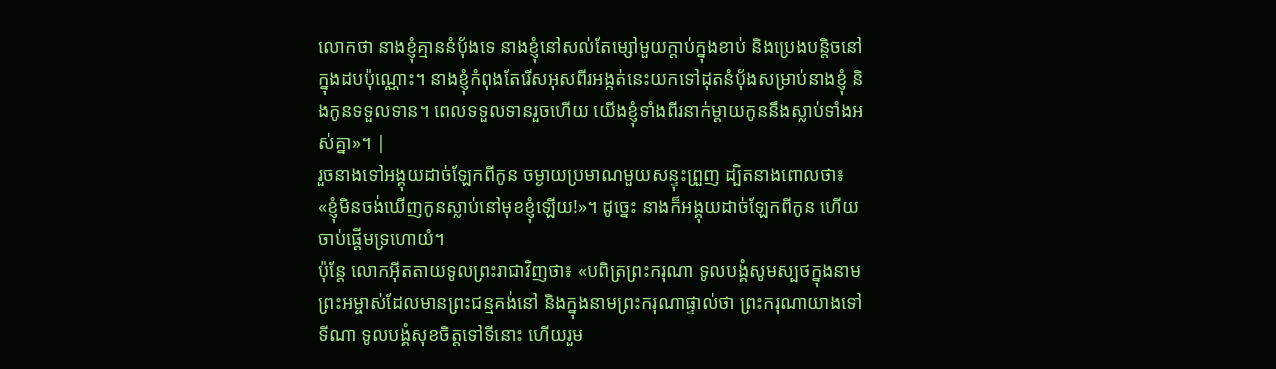លោកថា នាងខ្ញុំគ្មាននំបុ័ងទេ នាងខ្ញុំនៅសល់តែម្សៅមួយក្តាប់ក្នុងខាប់ និងប្រេងបន្តិចនៅក្នុងដបប៉ុណ្ណោះ។ នាងខ្ញុំកំពុងតែរើសអុសពីរអង្កត់នេះយកទៅដុតនំបុ័ងសម្រាប់នាងខ្ញុំ និងកូនទទួលទាន។ ពេលទទួលទានរួចហើយ យើងខ្ញុំទាំងពីរនាក់ម្តាយកូននឹងស្លាប់ទាំងអស់គ្នា»។ |
រួចនាងទៅអង្គុយដាច់ឡែកពីកូន ចម្ងាយប្រមាណមួយសន្ទុះព្រួញ ដ្បិតនាងពោលថា៖ «ខ្ញុំមិនចង់ឃើញកូនស្លាប់នៅមុខខ្ញុំឡើយ!»។ ដូច្នេះ នាងក៏អង្គុយដាច់ឡែកពីកូន ហើយចាប់ផ្ដើមទ្រហោយំ។
ប៉ុន្តែ លោកអ៊ីតតាយទូលព្រះរាជាវិញថា៖ «បពិត្រព្រះករុណា ទូលបង្គំសូមស្បថក្នុងនាមព្រះអម្ចាស់ដែលមានព្រះជន្មគង់នៅ និងក្នុងនាមព្រះករុណាផ្ទាល់ថា ព្រះករុណាយាងទៅទីណា ទូលបង្គំសុខចិត្តទៅទីនោះ ហើយរួម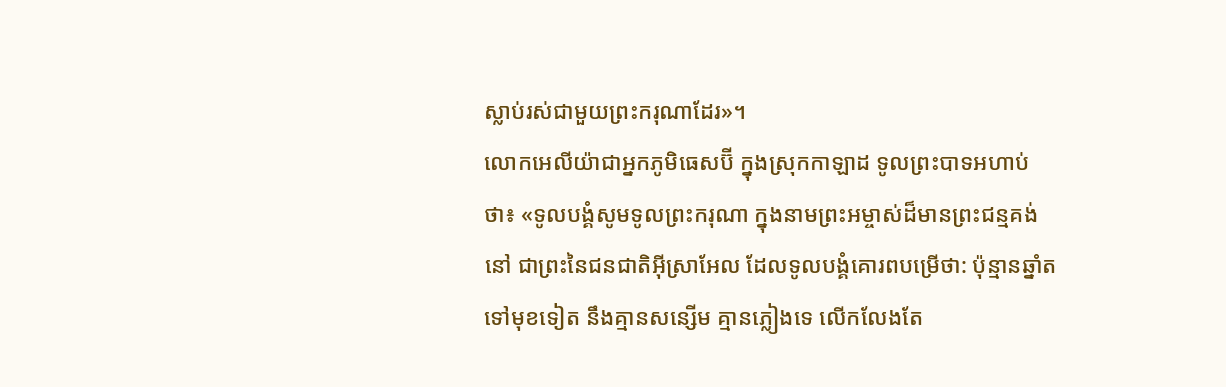ស្លាប់រស់ជាមួយព្រះករុណាដែរ»។
លោកអេលីយ៉ាជាអ្នកភូមិធេសប៊ី ក្នុងស្រុកកាឡាដ ទូលព្រះបាទអហាប់ថា៖ «ទូលបង្គំសូមទូលព្រះករុណា ក្នុងនាមព្រះអម្ចាស់ដ៏មានព្រះជន្មគង់នៅ ជាព្រះនៃជនជាតិអ៊ីស្រាអែល ដែលទូលបង្គំគោរពបម្រើថា: ប៉ុន្មានឆ្នាំតទៅមុខទៀត នឹងគ្មានសន្សើម គ្មានភ្លៀងទេ លើកលែងតែ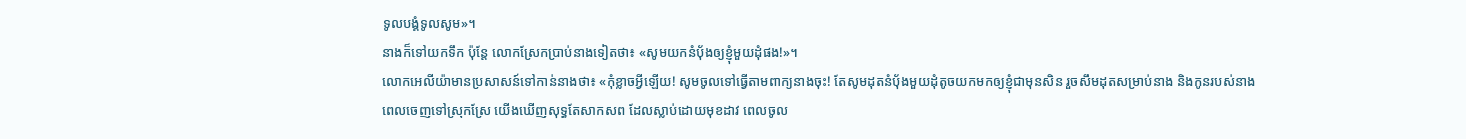ទូលបង្គំទូលសូម»។
នាងក៏ទៅយកទឹក ប៉ុន្តែ លោកស្រែកប្រាប់នាងទៀតថា៖ «សូមយកនំបុ័ងឲ្យខ្ញុំមួយដុំផង!»។
លោកអេលីយ៉ាមានប្រសាសន៍ទៅកាន់នាងថា៖ «កុំខ្លាចអ្វីឡើយ! សូមចូលទៅធ្វើតាមពាក្យនាងចុះ! តែសូមដុតនំបុ័ងមួយដុំតូចយកមកឲ្យខ្ញុំជាមុនសិន រួចសឹមដុតសម្រាប់នាង និងកូនរបស់នាង
ពេលចេញទៅស្រុកស្រែ យើងឃើញសុទ្ធតែសាកសព ដែលស្លាប់ដោយមុខដាវ ពេលចូល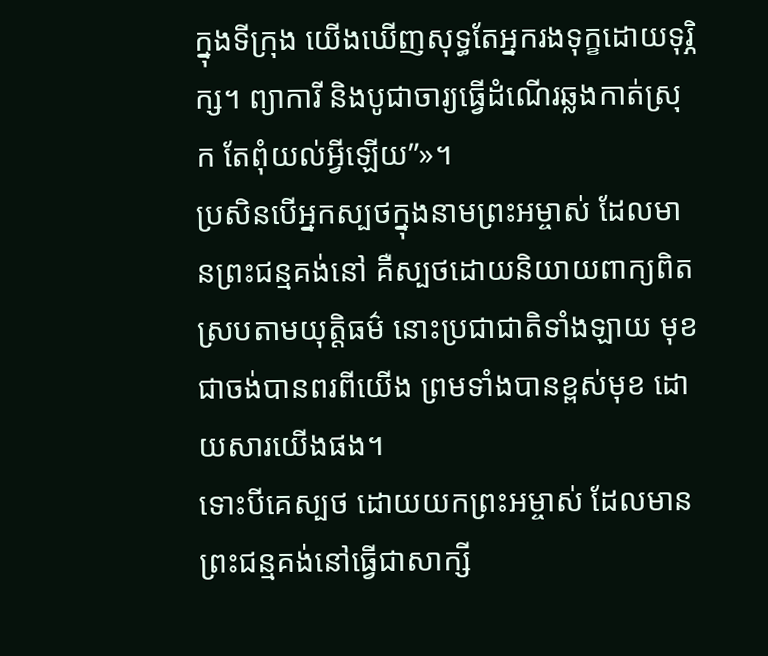ក្នុងទីក្រុង យើងឃើញសុទ្ធតែអ្នករងទុក្ខដោយទុរ្ភិក្ស។ ព្យាការី និងបូជាចារ្យធ្វើដំណើរឆ្លងកាត់ស្រុក តែពុំយល់អ្វីឡើយ”»។
ប្រសិនបើអ្នកស្បថក្នុងនាមព្រះអម្ចាស់ ដែលមានព្រះជន្មគង់នៅ គឺស្បថដោយនិយាយពាក្យពិត ស្របតាមយុត្តិធម៌ នោះប្រជាជាតិទាំងឡាយ មុខជាចង់បានពរពីយើង ព្រមទាំងបានខ្ពស់មុខ ដោយសារយើងផង។
ទោះបីគេស្បថ ដោយយកព្រះអម្ចាស់ ដែលមានព្រះជន្មគង់នៅធ្វើជាសាក្សី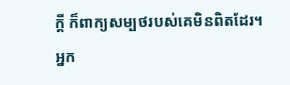ក្ដី ក៏ពាក្យសម្បថរបស់គេមិនពិតដែរ។
អ្នក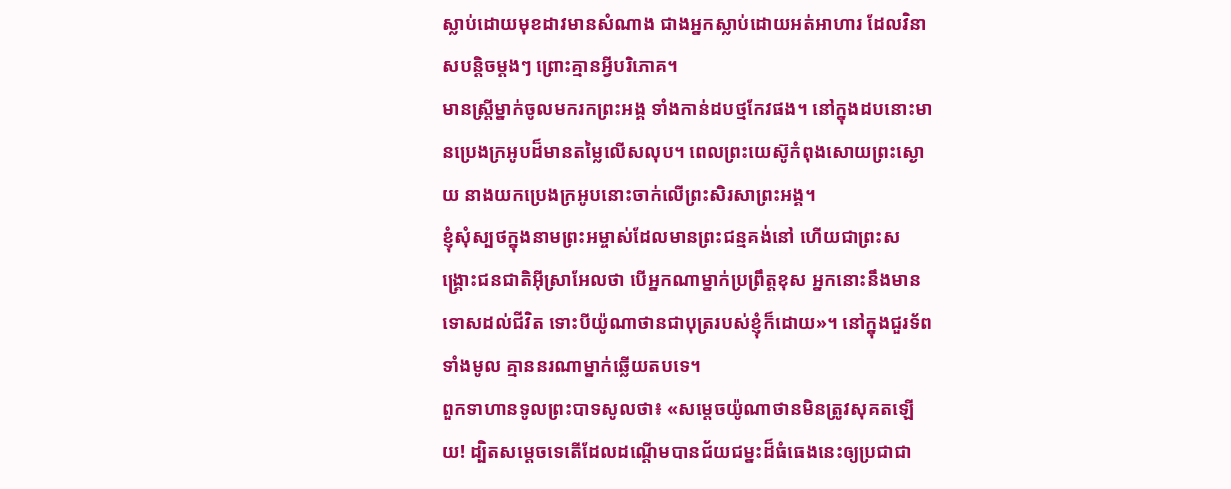ស្លាប់ដោយមុខដាវមានសំណាង ជាងអ្នកស្លាប់ដោយអត់អាហារ ដែលវិនាសបន្តិចម្ដងៗ ព្រោះគ្មានអ្វីបរិភោគ។
មានស្ត្រីម្នាក់ចូលមករកព្រះអង្គ ទាំងកាន់ដបថ្មកែវផង។ នៅក្នុងដបនោះមានប្រេងក្រអូបដ៏មានតម្លៃលើសលុប។ ពេលព្រះយេស៊ូកំពុងសោយព្រះស្ងោយ នាងយកប្រេងក្រអូបនោះចាក់លើព្រះសិរសាព្រះអង្គ។
ខ្ញុំសុំស្បថក្នុងនាមព្រះអម្ចាស់ដែលមានព្រះជន្មគង់នៅ ហើយជាព្រះសង្គ្រោះជនជាតិអ៊ីស្រាអែលថា បើអ្នកណាម្នាក់ប្រព្រឹត្តខុស អ្នកនោះនឹងមានទោសដល់ជីវិត ទោះបីយ៉ូណាថានជាបុត្ររបស់ខ្ញុំក៏ដោយ»។ នៅក្នុងជួរទ័ពទាំងមូល គ្មាននរណាម្នាក់ឆ្លើយតបទេ។
ពួកទាហានទូលព្រះបាទសូលថា៖ «សម្ដេចយ៉ូណាថានមិនត្រូវសុគតឡើយ! ដ្បិតសម្ដេចទេតើដែលដណ្ដើមបានជ័យជម្នះដ៏ធំធេងនេះឲ្យប្រជាជា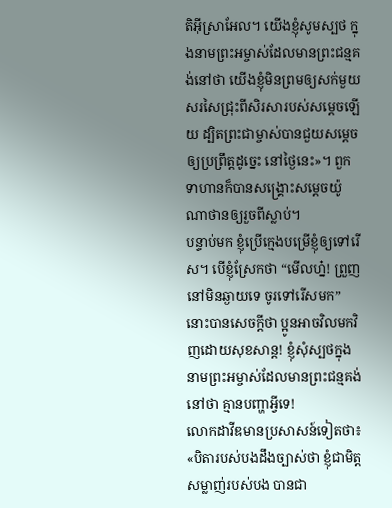តិអ៊ីស្រាអែល។ យើងខ្ញុំសូមស្បថ ក្នុងនាមព្រះអម្ចាស់ដែលមានព្រះជន្មគង់នៅថា យើងខ្ញុំមិនព្រមឲ្យសក់មួយសរសៃជ្រុះពីសិរសារបស់សម្ដេចឡើយ ដ្បិតព្រះជាម្ចាស់បានជួយសម្ដេចឲ្យប្រព្រឹត្តដូច្នេះ នៅថ្ងៃនេះ»។ ពួកទាហានក៏បានសង្គ្រោះសម្ដេចយ៉ូណាថានឲ្យរួចពីស្លាប់។
បន្ទាប់មក ខ្ញុំប្រើក្មេងបម្រើខ្ញុំឲ្យទៅរើស។ បើខ្ញុំស្រែកថា “មើលហ្ន៎! ព្រួញនៅមិនឆ្ងាយទេ ចូរទៅរើសមក” នោះបានសេចក្ដីថា ប្អូនអាចវិលមកវិញដោយសុខសាន្ត! ខ្ញុំសុំស្បថក្នុងនាមព្រះអម្ចាស់ដែលមានព្រះជន្មគង់នៅថា គ្មានបញ្ហាអ្វីទេ!
លោកដាវីឌមានប្រសាសន៍ទៀតថា៖ «បិតារបស់បងដឹងច្បាស់ថា ខ្ញុំជាមិត្តសម្លាញ់របស់បង បានជា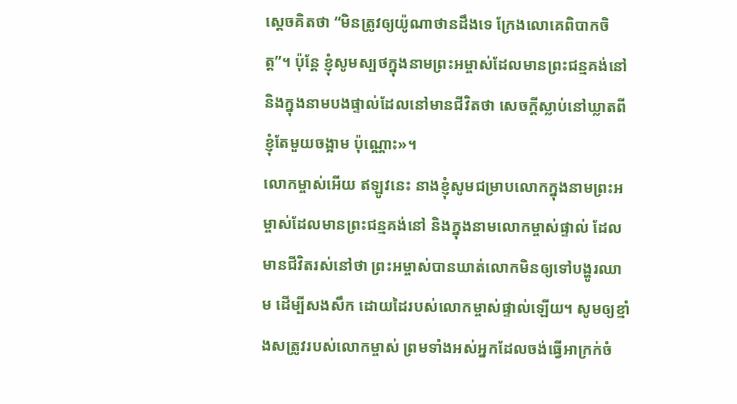ស្ដេចគិតថា “មិនត្រូវឲ្យយ៉ូណាថានដឹងទេ ក្រែងលោគេពិបាកចិត្ត”។ ប៉ុន្តែ ខ្ញុំសូមស្បថក្នុងនាមព្រះអម្ចាស់ដែលមានព្រះជន្មគង់នៅ និងក្នុងនាមបងផ្ទាល់ដែលនៅមានជីវិតថា សេចក្ដីស្លាប់នៅឃ្លាតពីខ្ញុំតែមួយចង្អាម ប៉ុណ្ណោះ»។
លោកម្ចាស់អើយ ឥឡូវនេះ នាងខ្ញុំសូមជម្រាបលោកក្នុងនាមព្រះអម្ចាស់ដែលមានព្រះជន្មគង់នៅ និងក្នុងនាមលោកម្ចាស់ផ្ទាល់ ដែលមានជីវិតរស់នៅថា ព្រះអម្ចាស់បានឃាត់លោកមិនឲ្យទៅបង្ហូរឈាម ដើម្បីសងសឹក ដោយដៃរបស់លោកម្ចាស់ផ្ទាល់ឡើយ។ សូមឲ្យខ្មាំងសត្រូវរបស់លោកម្ចាស់ ព្រមទាំងអស់អ្នកដែលចង់ធ្វើអាក្រក់ចំ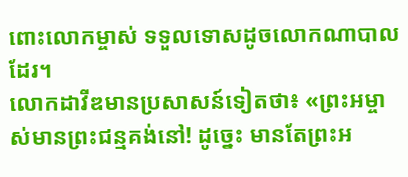ពោះលោកម្ចាស់ ទទួលទោសដូចលោកណាបាលដែរ។
លោកដាវីឌមានប្រសាសន៍ទៀតថា៖ «ព្រះអម្ចាស់មានព្រះជន្មគង់នៅ! ដូច្នេះ មានតែព្រះអ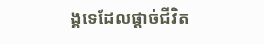ង្គទេដែលផ្ដាច់ជីវិត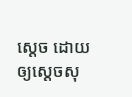ស្ដេច ដោយឲ្យស្ដេចសុ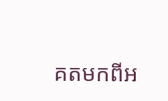គតមកពីអ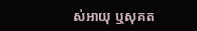ស់អាយុ ឬសុគត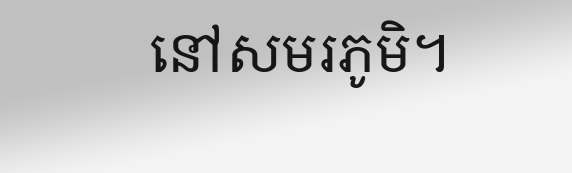នៅសមរភូមិ។